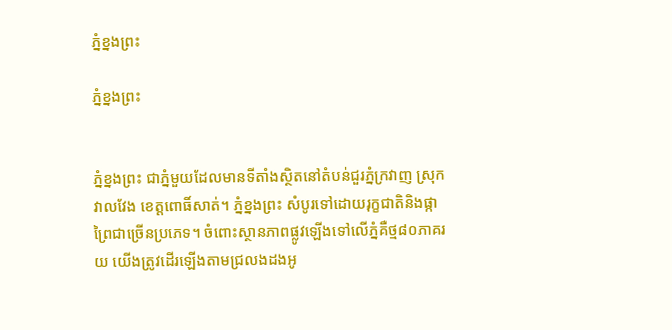ភ្នំខ្នងព្រះ

ភ្នំខ្នងព្រះ


ភ្នំខ្នងព្រះ ជាភ្នំមួយដែលមានទីតាំងស្ថិតនៅតំបន់ជួរភ្នំក្រវាញ ស្រុកវាលវែង ខេត្តពោធិ៍សាត់។ ភ្នំខ្នងព្រះ សំបូរទៅដោយរុក្ខជាតិនិងផ្កាព្រៃជាច្រើនប្រភេទ។ ចំពោះស្ថានភាពផ្លូវឡើងទៅលើភ្នំគឺថ្ម៨០ភាគរយ យើងត្រូវដើរឡើងតាមជ្រលងដងអូ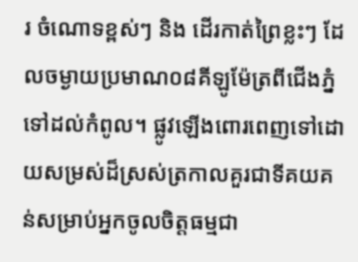រ ចំណោទខ្ពស់ៗ និង ដើរកាត់ព្រៃខ្លះៗ ដែលចម្ងាយប្រមាណ០៨គីឡូម៉ែត្រពីជើងភ្នំទៅដល់កំពូល។ ផ្លូវឡើងពោរពេញទៅដោយសម្រស់ដ៏ស្រស់ត្រកាលគួរជាទីគយគន់សម្រាប់អ្នកចូលចិត្តធម្មជា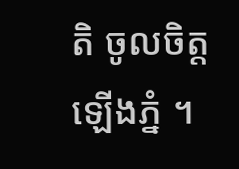តិ ចូលចិត្តឡើងភ្នំ ។